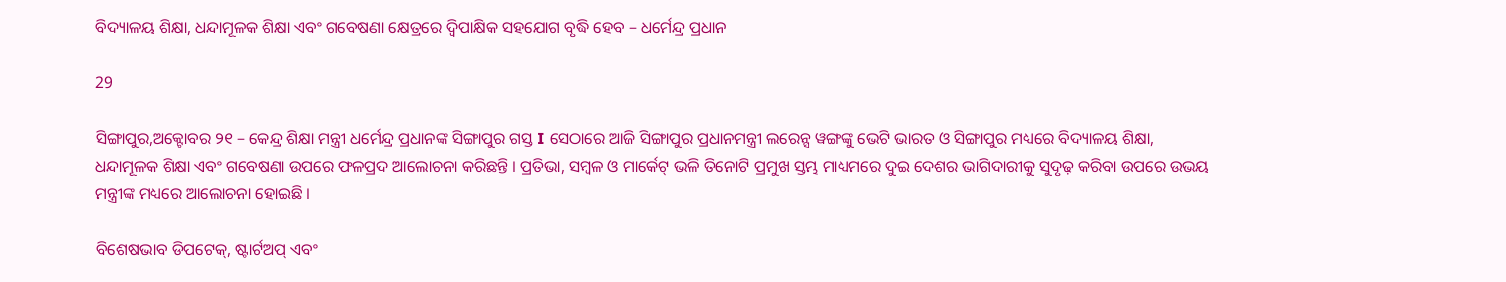ବିଦ୍ୟାଳୟ ଶିକ୍ଷା, ଧନ୍ଦାମୂଳକ ଶିକ୍ଷା ଏବଂ ଗବେଷଣା କ୍ଷେତ୍ରରେ ଦ୍ୱିପାକ୍ଷିକ ସହଯୋଗ ବୃଦ୍ଧି ହେବ – ଧର୍ମେନ୍ଦ୍ର ପ୍ରଧାନ

29

ସିଙ୍ଗାପୁର,ଅକ୍ଟୋବର ୨୧ – କେନ୍ଦ୍ର ଶିକ୍ଷା ମନ୍ତ୍ରୀ ଧର୍ମେନ୍ଦ୍ର ପ୍ରଧାନଙ୍କ ସିଙ୍ଗାପୁର ଗସ୍ତ I ସେଠାରେ ଆଜି ସିଙ୍ଗାପୁର ପ୍ରଧାନମନ୍ତ୍ରୀ ଲରେନ୍ସ ୱଙ୍ଗଙ୍କୁ ଭେଟି ଭାରତ ଓ ସିଙ୍ଗାପୁର ମଧ୍ୟରେ ବିଦ୍ୟାଳୟ ଶିକ୍ଷା, ଧନ୍ଦାମୂଳକ ଶିକ୍ଷା ଏବଂ ଗବେଷଣା ଉପରେ ଫଳପ୍ରଦ ଆଲୋଚନା କରିଛନ୍ତି । ପ୍ରତିଭା, ସମ୍ବଳ ଓ ମାର୍କେଟ୍ ଭଳି ତିନୋଟି ପ୍ରମୁଖ ସ୍ତମ୍ଭ ମାଧ୍ୟମରେ ଦୁଇ ଦେଶର ଭାଗିଦାରୀକୁ ସୁଦୃଢ଼ କରିବା ଉପରେ ଉଭୟ ମନ୍ତ୍ରୀଙ୍କ ମଧ୍ୟରେ ଆଲୋଚନା ହୋଇଛି ।

ବିଶେଷଭାବ ଡିପଟେକ୍, ଷ୍ଟାର୍ଟଅପ୍ ଏବଂ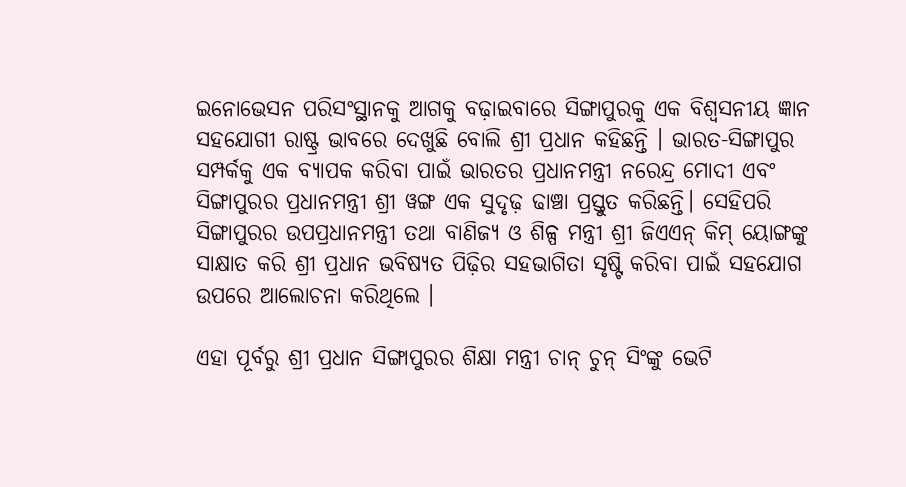ଇନୋଭେସନ ପରିସଂସ୍ଥାନକୁ ଆଗକୁ ବଢ଼ାଇବାରେ ସିଙ୍ଗାପୁରକୁ ଏକ ବିଶ୍ୱସନୀୟ ଜ୍ଞାନ ସହଯୋଗୀ ରାଷ୍ଟ୍ର ଭାବରେ ଦେଖୁଛି ବୋଲି ଶ୍ରୀ ପ୍ରଧାନ କହିଛନ୍ତି । ଭାରତ-ସିଙ୍ଗାପୁର ସମ୍ପର୍କକୁ ଏକ ବ୍ୟାପକ କରିବା ପାଇଁ ଭାରତର ପ୍ରଧାନମନ୍ତ୍ରୀ ନରେନ୍ଦ୍ର ମୋଦୀ ଏବଂ ସିଙ୍ଗାପୁରର ପ୍ରଧାନମନ୍ତ୍ରୀ ଶ୍ରୀ ୱଙ୍ଗ ଏକ ସୁଦୃଢ଼ ଢାଞ୍ଚା ପ୍ରସ୍ତୁତ କରିଛନ୍ତି। ସେହିପରି ସିଙ୍ଗାପୁରର ଉପପ୍ରଧାନମନ୍ତ୍ରୀ ତଥା ବାଣିଜ୍ୟ ଓ ଶିଳ୍ପ ମନ୍ତ୍ରୀ ଶ୍ରୀ ଜିଏଏନ୍ କିମ୍ ୟୋଙ୍ଗଙ୍କୁ ସାକ୍ଷାତ କରି ଶ୍ରୀ ପ୍ରଧାନ ଭବିଷ୍ୟତ ପିଢ଼ିର ସହଭାଗିତା ସୃଷ୍ଟି କରିବା ପାଇଁ ସହଯୋଗ ଉପରେ ଆଲୋଚନା କରିଥିଲେ ।

ଏହା ପୂର୍ବରୁ ଶ୍ରୀ ପ୍ରଧାନ ସିଙ୍ଗାପୁରର ଶିକ୍ଷା ମନ୍ତ୍ରୀ ଚାନ୍ ଚୁନ୍ ସିଂଙ୍କୁ ଭେଟି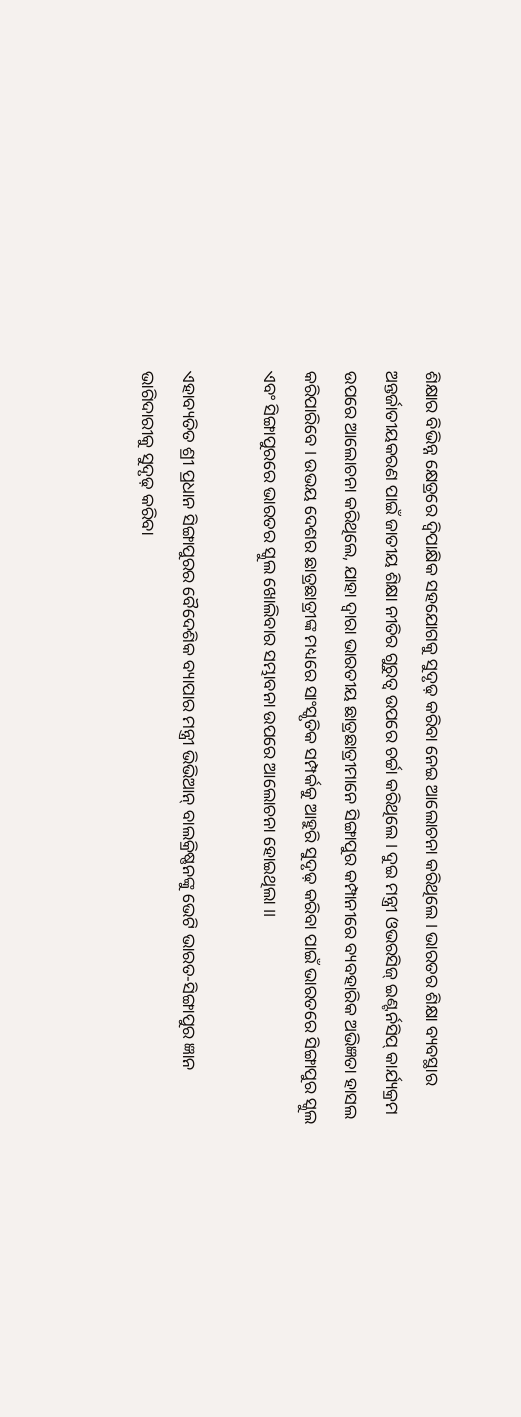ଶିକ୍ଷାର ବିଭିନ୍ନ କ୍ଷେତ୍ରରେ ଦ୍ୱିପାକ୍ଷିକ ସହଯୋଗକୁ ସୁଦୃଢ଼ କରିବା ନେଇ ଆଲୋଚନା କରିଥିଲେ । ଭାରତର ଶିକ୍ଷା ବ୍ୟବସ୍ଥାର ଅନ୍ତର୍ଜାତୀୟକରଣ ପାଇଁ ଜାତୀୟ ଶିକ୍ଷା ନୀତିର ଗୁରୁତ୍ୱ ଉପରେ ଚର୍ଚ୍ଚା କରିଥିଲେ । ଦୁଇ ମନ୍ତ୍ରୀ ଓଭରସିଜ୍ ଇଣ୍ଟର୍ନସିପ୍ କାର୍ଯ୍ୟକ୍ରମ ଉପରେ ଆଲୋଚନା କରିଥିଲେ, ଯାହା ଦ୍ୱାରା ଭାରତୀୟ ଛାତ୍ରଛାତ୍ରୀମାନେ ସିଙ୍ଗାପୁର କମ୍ପାନୀରେ ବ୍ୟବହାରିକ ଅଭିଜ୍ଞତା ହାସଲ କରିପାରିବେ । ଉଭୟ ଦେଶର ଛାତ୍ରଛାତ୍ରୀଙ୍କ ମଧ୍ୟରେ ସାଂସ୍କୃତିକ ସମ୍ପର୍କକୁ ଆହୁରି ସୁଦୃଢ଼ କରିବା ପାଇଁ ଭାରତରେ ସିଙ୍ଗାପୁର ସ୍କୁଲ ଏବଂ ସିଙ୍ଗାପୁରରେ ଭାରତର ସ୍କୁଲ ଖୋଲିବାର ସମ୍ଭାବନା ଉପରେ ଆଲୋଚନା ହୋଇଥିଲା ।।

ଏହାବ୍ୟତିତ ଶ୍ରୀ ପ୍ରଧାନ ସିଙ୍ଗାପୁରର ବୈଦେଶିକ ବ୍ୟାପାର ମନ୍ତ୍ରୀ ଭିଭିଆନ୍ ବାଲକ୍ରିଷ୍ଣନଙ୍କୁ ଭେଟି ଭାରତ-ସିଙ୍ଗାପୁର ଜ୍ଞାନ ଭାଗିଦାରୀକୁ ସୁଦୃଢ଼ କରିବା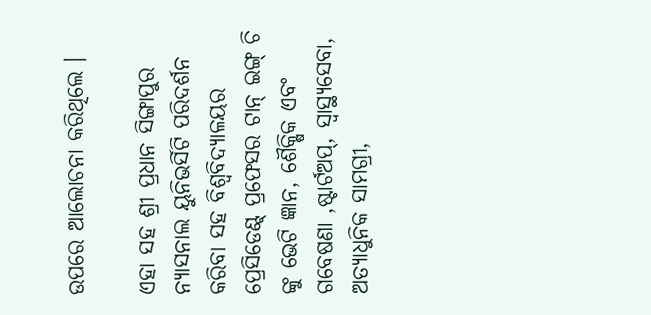ଉପରେ ଆଲୋଚନା କରିଥିଲେ ।

ଏହା ସହ ଶ୍ରୀ ପ୍ରଧାନ ସିଙ୍ଗାପୁର ନ୍ୟାସନାଲ ୟୁନିଭର୍ସିଟି ପରିଦର୍ଶନ କରିବା ସହ ବିଶ୍ୱବିଦ୍ୟାଳୟର ପ୍ରେସିଡେଣ୍ଟ୍ ପ୍ରଫେସର ଟାନ୍ ଇଙ୍ଗ୍ ଚି ଙ୍କୁ ଭେଟି ଜ୍ଞାନ, ଶୈକ୍ଷିକ ଏବଂ ଗବେଷଣା ,ଷ୍ଟାର୍ଟଅପ୍, ସ୍ୱାସ୍ଥ୍ୟସେବା, ଅତ୍ୟାଧୁନିକ ସାମଗ୍ରୀ,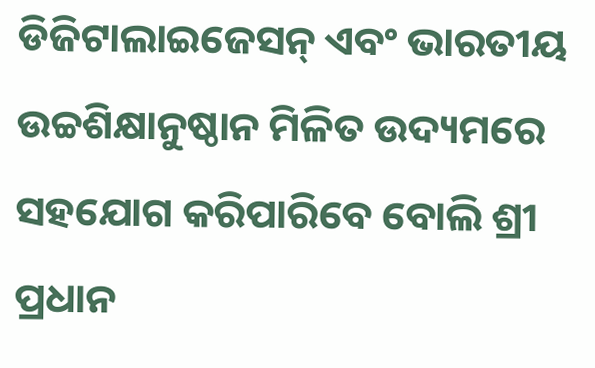ଡିଜିଟାଲାଇଜେସନ୍ ଏବଂ ଭାରତୀୟ ଉଚ୍ଚଶିକ୍ଷାନୁଷ୍ଠାନ ମିଳିତ ଉଦ୍ୟମରେ ସହଯୋଗ କରିପାରିବେ ବୋଲି ଶ୍ରୀ ପ୍ରଧାନ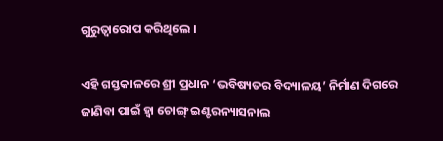ଗୁରୁତ୍ୱାରୋପ କରିଥିଲେ ।

ଏହି ଗସ୍ତକାଳରେ ଶ୍ରୀ ପ୍ରଧାନ ‘ଭବିଷ୍ୟତର ବିଦ୍ୟାଳୟ’ ନିର୍ମାଣ ଦିଗରେ ଜାଣିବା ପାଇଁ ହ୍ୱା ଚୋଙ୍ଗ୍ ଇଣ୍ଟରନ୍ୟାସନାଲ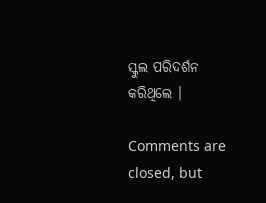ସ୍କୁଲ ପରିଦର୍ଶନ କରିଥିଲେ ।

Comments are closed, but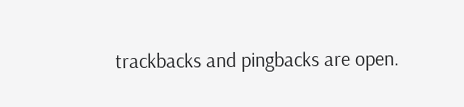trackbacks and pingbacks are open.